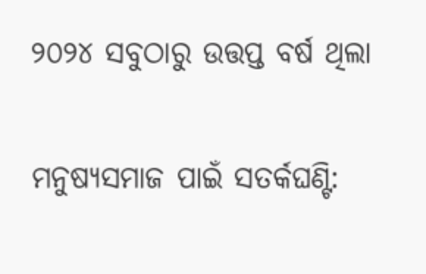୨୦୨୪ ସବୁଠାରୁ ଉତ୍ତପ୍ତ ବର୍ଷ ଥିଲା

ମନୁଷ୍ୟସମାଜ ପାଇଁ ସତର୍କଘଣ୍ଟି: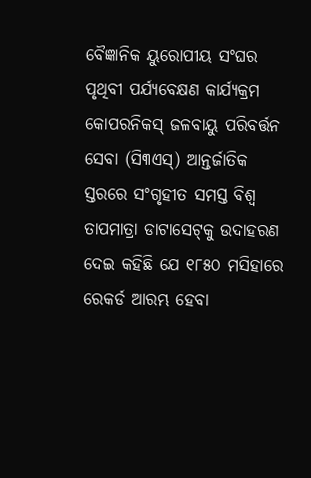ବୈଜ୍ଞାନିକ ୟୁରୋପୀୟ ସଂଘର ପୃଥିବୀ ପର୍ଯ୍ୟବେକ୍ଷଣ କାର୍ଯ୍ୟକ୍ରମ କୋପରନିକସ୍ ଜଳବାୟୁ ପରିବର୍ତ୍ତନ ସେବା (ସି୩ଏସ୍) ଆନ୍ତର୍ଜାତିକ ସ୍ତରରେ ସଂଗୃହୀତ ସମସ୍ତ ବିଶ୍ୱ ତାପମାତ୍ରା ଡାଟାସେଟ୍‌କୁ ଉଦାହରଣ ଦେଇ କହିଛି ଯେ ୧୮୫୦ ମସିହାରେ ରେକର୍ଡ ଆରମ୍ଭ ହେବା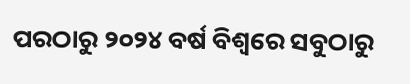ପରଠାରୁ ୨୦୨୪ ବର୍ଷ ବିଶ୍ୱରେ ସବୁଠାରୁ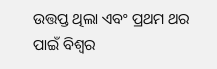ଉତ୍ତପ୍ତ ଥିଲା ଏବଂ ପ୍ରଥମ ଥର ପାଇଁ ବିଶ୍ୱର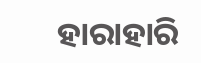ହାରାହାରି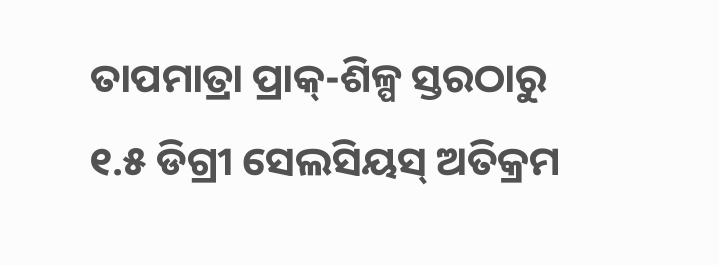ତାପମାତ୍ରା ପ୍ରାକ୍-ଶିଳ୍ପ ସ୍ତରଠାରୁ ୧.୫ ଡିଗ୍ରୀ ସେଲସିୟସ୍ ଅତିକ୍ରମ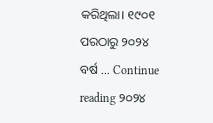କରିଥିଲା। ୧୯୦୧ ପରଠାରୁ ୨୦୨୪ ବର୍ଷ … Continue reading ୨୦୨୪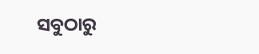ସବୁଠାରୁ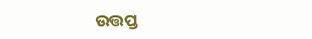ଉତ୍ତପ୍ତ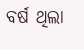ବର୍ଷ ଥିଲା